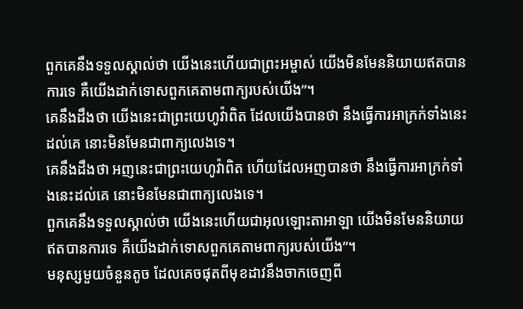ពួកគេនឹងទទួលស្គាល់ថា យើងនេះហើយជាព្រះអម្ចាស់ យើងមិនមែននិយាយឥតបានការទេ គឺយើងដាក់ទោសពួកគេតាមពាក្យរបស់យើង”។
គេនឹងដឹងថា យើងនេះជាព្រះយេហូវ៉ាពិត ដែលយើងបានថា នឹងធ្វើការអាក្រក់ទាំងនេះដល់គេ នោះមិនមែនជាពាក្យលេងទេ។
គេនឹងដឹងថា អញនេះជាព្រះយេហូវ៉ាពិត ហើយដែលអញបានថា នឹងធ្វើការអាក្រក់ទាំងនេះដល់គេ នោះមិនមែនជាពាក្យលេងទេ។
ពួកគេនឹងទទួលស្គាល់ថា យើងនេះហើយជាអុលឡោះតាអាឡា យើងមិនមែននិយាយឥតបានការទេ គឺយើងដាក់ទោសពួកគេតាមពាក្យរបស់យើង”។
មនុស្សមួយចំនួនតូច ដែលគេចផុតពីមុខដាវនឹងចាកចេញពី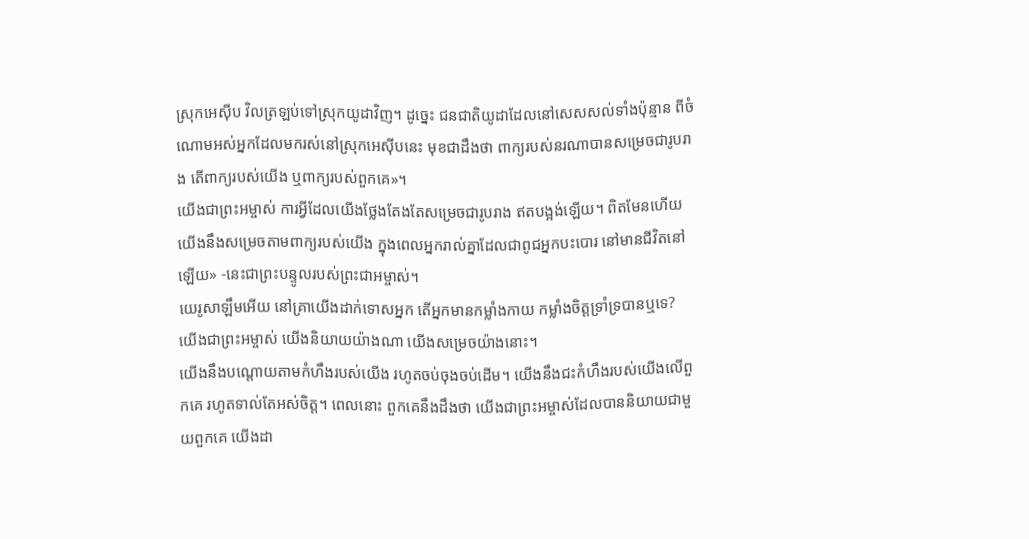ស្រុកអេស៊ីប វិលត្រឡប់ទៅស្រុកយូដាវិញ។ ដូច្នេះ ជនជាតិយូដាដែលនៅសេសសល់ទាំងប៉ុន្មាន ពីចំណោមអស់អ្នកដែលមករស់នៅស្រុកអេស៊ីបនេះ មុខជាដឹងថា ពាក្យរបស់នរណាបានសម្រេចជារូបរាង តើពាក្យរបស់យើង ឬពាក្យរបស់ពួកគេ»។
យើងជាព្រះអម្ចាស់ ការអ្វីដែលយើងថ្លែងតែងតែសម្រេចជារូបរាង ឥតបង្អង់ឡើយ។ ពិតមែនហើយ យើងនឹងសម្រេចតាមពាក្យរបស់យើង ក្នុងពេលអ្នករាល់គ្នាដែលជាពូជអ្នកបះបោរ នៅមានជីវិតនៅឡើយ» -នេះជាព្រះបន្ទូលរបស់ព្រះជាអម្ចាស់។
យេរូសាឡឹមអើយ នៅគ្រាយើងដាក់ទោសអ្នក តើអ្នកមានកម្លាំងកាយ កម្លាំងចិត្តទ្រាំទ្របានឬទេ? យើងជាព្រះអម្ចាស់ យើងនិយាយយ៉ាងណា យើងសម្រេចយ៉ាងនោះ។
យើងនឹងបណ្ដោយតាមកំហឹងរបស់យើង រហូតចប់ចុងចប់ដើម។ យើងនឹងជះកំហឹងរបស់យើងលើពួកគេ រហូតទាល់តែអស់ចិត្ត។ ពេលនោះ ពួកគេនឹងដឹងថា យើងជាព្រះអម្ចាស់ដែលបាននិយាយជាមួយពួកគេ យើងដា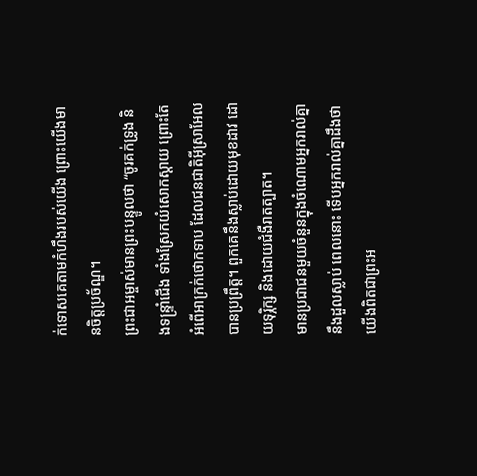ក់ទោសគេតាមកំហឹងរបស់យើង ព្រោះយើងមានចិត្តប្រច័ណ្ឌ។
ព្រះជាអម្ចាស់មានព្រះបន្ទូលថា “ចូរគក់ទ្រូង និងទន្ទ្រាំជើង ទាំងស្រែកយំសោកស្ដាយ ព្រោះតែអំពើអាក្រក់ថោកទាប ដែលជនជាតិអ៊ីស្រាអែលបានប្រព្រឹត្ត។ ពួកគេនឹងស្លាប់ដោយមុខដាវ ដោយទុរ្ភិក្ស និងដោយជំងឺរាតត្បាត។
មានប្រជាជនមួយចំនួនក្នុងចំណោមអ្នករាល់គ្នានឹងដួលស្លាប់ ពេលនោះ ទើបអ្នករាល់គ្នាដឹងថា យើងពិតជាព្រះអ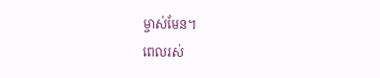ម្ចាស់មែន។
ពេលរស់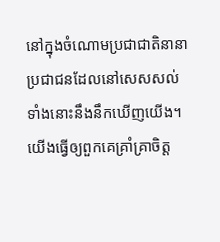នៅក្នុងចំណោមប្រជាជាតិនានា ប្រជាជនដែលនៅសេសសល់ទាំងនោះនឹងនឹកឃើញយើង។ យើងធ្វើឲ្យពួកគេគ្រាំគ្រាចិត្ត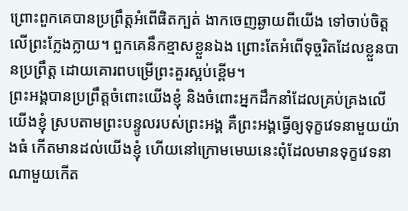ព្រោះពួកគេបានប្រព្រឹត្តអំពើផិតក្បត់ ងាកចេញឆ្ងាយពីយើង ទៅចាប់ចិត្តលើព្រះក្លែងក្លាយ។ ពួកគេនឹកខ្មាសខ្លួនឯង ព្រោះតែអំពើទុច្ចរិតដែលខ្លួនបានប្រព្រឹត្ត ដោយគោរពបម្រើព្រះគួរស្អប់ខ្ពើម។
ព្រះអង្គបានប្រព្រឹត្តចំពោះយើងខ្ញុំ និងចំពោះអ្នកដឹកនាំដែលគ្រប់គ្រងលើយើងខ្ញុំ ស្របតាមព្រះបន្ទូលរបស់ព្រះអង្គ គឺព្រះអង្គធ្វើឲ្យទុក្ខវេទនាមួយយ៉ាងធំ កើតមានដល់យើងខ្ញុំ ហើយនៅក្រោមមេឃនេះពុំដែលមានទុក្ខវេទនាណាមួយកើត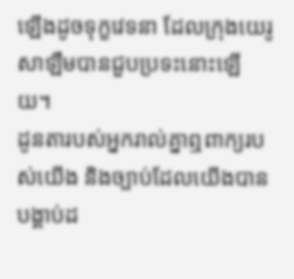ឡើងដូចទុក្ខវេទនា ដែលក្រុងយេរូសាឡឹមបានជួបប្រទះនោះឡើយ។
ដូនតារបស់អ្នករាល់គ្នាឮពាក្យរបស់យើង និងច្បាប់ដែលយើងបានបង្គាប់ដ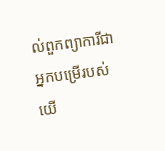ល់ពួកព្យាការីជាអ្នកបម្រើរបស់យើ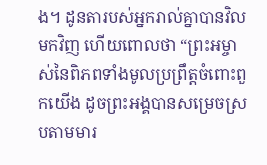ង។ ដូនតារបស់អ្នករាល់គ្នាបានវិលមកវិញ ហើយពោលថា “ព្រះអម្ចាស់នៃពិភពទាំងមូលប្រព្រឹត្តចំពោះពួកយើង ដូចព្រះអង្គបានសម្រេចស្របតាមមារ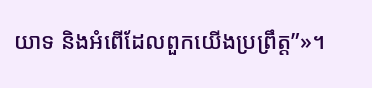យាទ និងអំពើដែលពួកយើងប្រព្រឹត្ត”»។